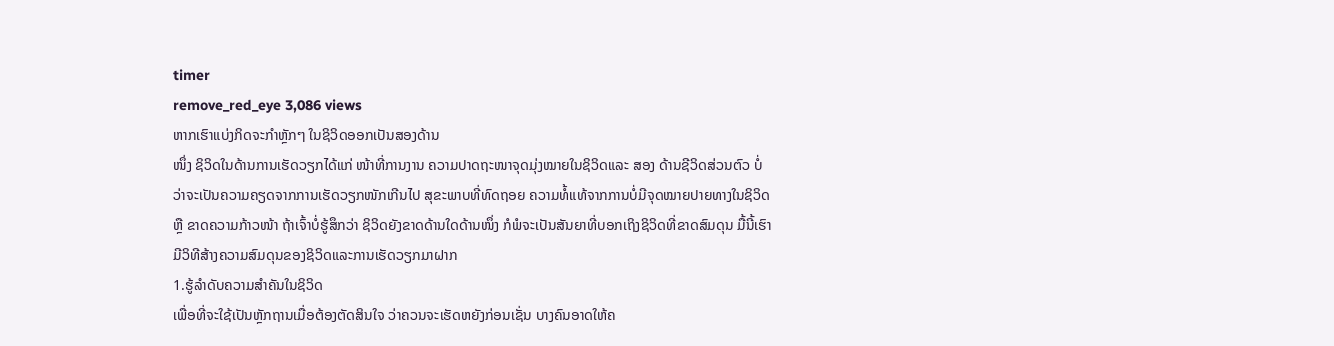timer
remove_red_eye 3,086 views
ຫາກເຮົາແບ່ງກິດຈະກຳຫຼັກໆ ໃນຊິວິດອອກເປັນສອງດ້ານ
ໜຶ່ງ ຊິວິດໃນດ້ານການເຮັດວຽກໄດ້ແກ່ ໜ້າທີ່ການງານ ຄວາມປາດຖະໜາຈຸດມຸ່ງໝາຍໃນຊິວິດແລະ ສອງ ດ້ານຊີວິດສ່ວນຕົວ ບໍ່ວ່າຈະເປັນຄວາມຄຽດຈາກການເຮັດວຽກໜັກເກີນໄປ ສຸຂະພາບທີ່ທົດຖອຍ ຄວາມທໍ້ແທ້ຈາກການບໍ່ມີຈຸດໝາຍປາຍທາງໃນຊິວິດ ຫຼື ຂາດຄວາມກ້າວໜ້າ ຖ້າເຈົ້າບໍ່ຮູ້ສຶກວ່າ ຊິວິດຍັງຂາດດ້ານໃດດ້ານໜຶ່ງ ກໍພໍຈະເປັນສັນຍາທີ່ບອກເຖິງຊິວິດທີ່ຂາດສົມດຸນ ມື້ນີ້ເຮົາມີວິທີສ້າງຄວາມສົມດຸນຂອງຊິວິດແລະການເຮັດວຽກມາຝາກ
1.ຮູ້ລຳດັບຄວາມສຳຄັນໃນຊິວິດ
ເພື່ອທີ່ຈະໃຊ້ເປັນຫຼັກຖານເມື່ອຕ້ອງຕັດສິນໃຈ ວ່າຄວນຈະເຮັດຫຍັງກ່ອນເຊັ່ນ ບາງຄົນອາດໃຫ້ຄ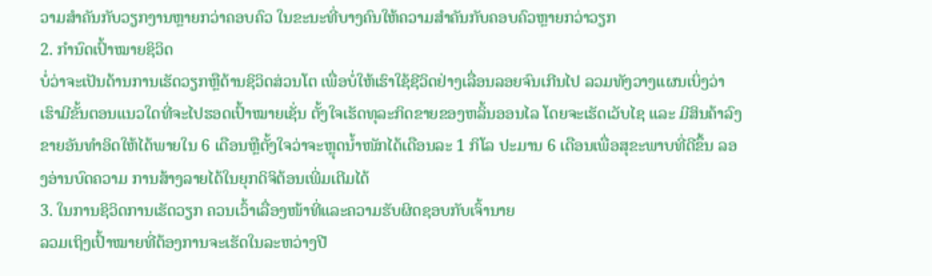ວາມສຳຄັນກັບວຽກງານຫຼາຍກວ່າຄອບຄົວ ໃນຂະນະທີ່ບາງຄົນໃຫ້ຄວາມສຳຄັນກັບຄອບຄົວຫຼາຍກວ່າວຽກ
2. ກຳນົດເປົ້າໝາຍຊິວິດ
ບໍ່ວ່າຈະເປັນດ້ານການເຮັດວຽກຫຼືດ້ານຊິວິດສ່ວນໂຕ ເພື່ອບໍ່ໃຫ້ເຮົາໃຊ້ຊີວິດຢ່າງເລື່ອນລອຍຈົນເກີນໄປ ລວມທັງວາງແຜນເບິ່ງວ່າ ເຮົາມີຂັ້ນຕອນແນວໃດທີ່ຈະໄປຮອດເປົ້າໝາຍເຊັ່ນ ຕັ້ງໃຈເຮັດທຸລະກິດຂາຍຂອງຫລິ້ນອອນໄລ ໂດຍຈະເຮັດເວັບໄຊ ແລະ ມີສິນຄ້າລົງຂາຍອັນທຳອິດໃຫ້ໄດ້ພາຍໃນ 6 ເດືອນຫຼືຕັ້ງໃຈວ່າຈະຫຼຸດນໍ້າໜັກໄດ້ເດືອນລະ 1 ກິໂລ ປະມານ 6 ເດືອນເພື່ອສຸຂະພາບທີ່ດີຂຶ້ນ ລອງອ່ານບົດຄວາມ ການສ້າງລາຍໄດ້ໃນຍຸກດິຈິຕ້ອນເພີ່ມເຕີມໄດ້
3. ໃນການຊິວິດການເຮັດວຽກ ຄວນເວົ້າເລື່ອງໜ້າທີ່ແລະຄວາມຮັບຜິດຊອບກັບເຈົ້ານາຍ
ລວມເຖິງເປົ້າໝາຍທີ່ຕ້ອງການຈະເຮັດໃນລະຫວ່າງປີ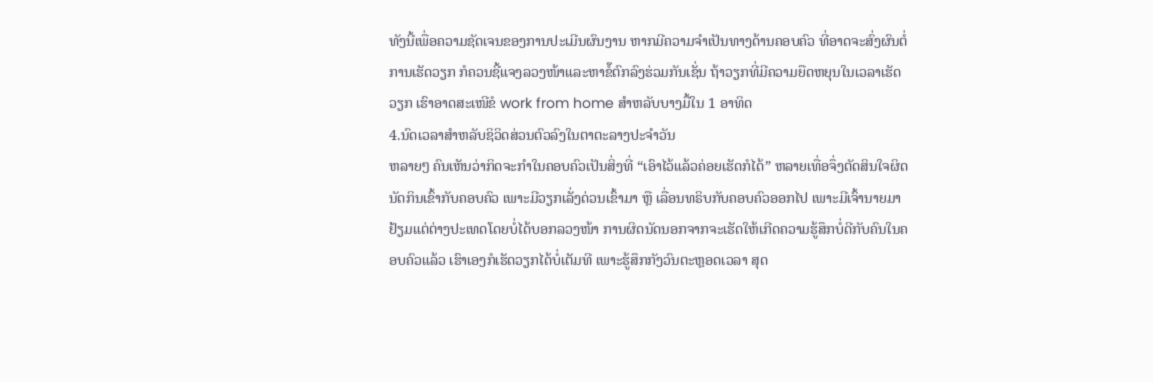ທັງນີ້ເພື່ອຄວາມຊັດເຈນຂອງການປະເມີນຜົນງານ ຫາກມີຄວາມຈຳເປັນທາງດ້ານຄອບຄົວ ທີ່ອາດຈະສົ່ງຜົນຕໍ່ການເຮັດວຽກ ກໍຄວນຊີ້ແຈງລວງໜ້າແລະຫາຂໍ໊ຕົກລົງຮ່ວມກັນເຊັ່ນ ຖ້າວຽກທີ່ມີຄວາມຍືດຫຍຸນໃນເວລາເຮັດວຽກ ເຮົາອາດສະເໜີຂໍ work from home ສຳຫລັບບາງມື້ໃນ 1 ອາທິດ
4.ນົດເວລາສຳຫລັບຊິວິດສ່ວນຕົວລົງໃນຕາຕະລາງປະຈຳວັນ
ຫລາຍໆ ຄົນເຫັນວ່າກິດຈະກຳໃນຄອບຄົວເປັນສິ່ງທີ່ “ເອົາໄວ້ແລ້ວຄ່ອຍເຮັດກໍໄດ້” ຫລາຍເທື່ອຈຶ່ງຕັດສິນໃຈຜິດ ນັດກິນເຂົ້າກັບຄອບຄົວ ເພາະມີວຽກເລັ່ງດ່ວນເຂົ້າມາ ຫຼື ເລື່ອນທຣິບກັບຄອບຄົວອອກໄປ ເພາະມີເຈົ້ານາຍມາຢ້ຽມແຕ່ຕ່າງປະເທດໂດຍບໍ່ໄດ້ບອກລວງໜ້າ ການຜິດນັດນອກຈາກຈະເຮັດໃຫ້ເກີດຄວາມຮູ້ສຶກບໍ່ດີກັບຄົນໃນຄອບຄົວແລ້ວ ເຮົາເອງກໍເຮັດວຽກໄດ້ບໍ່ເຕັມທີ ເພາະຮູ້ສຶກກັງວົນຕະຫຼອດເວລາ ສຸດ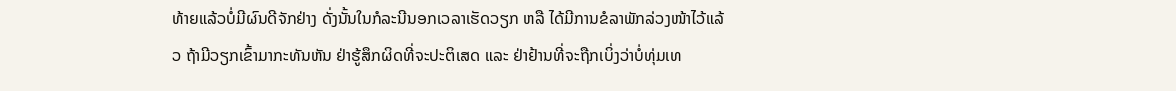ທ້າຍແລ້ວບໍ່ມີຜົນດີຈັກຢ່າງ ດັ່ງນັ້ນໃນກໍລະນີນອກເວລາເຮັດວຽກ ຫລື ໄດ້ມີການຂໍລາພັກລ່ວງໜ້າໄວ້ແລ້ວ ຖ້າມີວຽກເຂົ້າມາກະທັນຫັນ ຢ່າຮູ້ສຶກຜິດທີ່ຈະປະຕິເສດ ແລະ ຢ່າຢ້ານທີ່ຈະຖືກເບິ່ງວ່າບໍ່ທຸ່ມເທ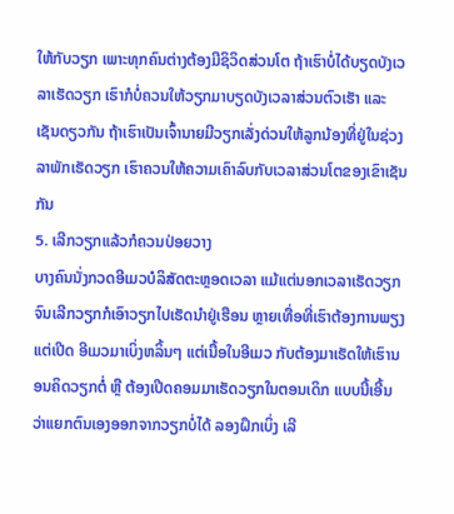ໃຫ້ກັບວຽກ ເພາະທຸກຄົນຕ່າງຕ້ອງມີຊິວິດສ່ວນໂຕ ຖ້າເຮົາບໍ່ໄດ້ບຽດບັງເວລາເຮັດວຽກ ເຮົາກໍບໍ່ຄວນໃຫ້ວຽກມາບຽດບັງເວລາສ່ວນຕົວເຮັາ ແລະເຊັນດຽວກັນ ຖ້າເຮົາເປັນເຈົ້ານາຍມີວຽກເລັ່ງດ່ວນໃຫ້ລູກນ້ອງທີ່ຢູ່ໃນຊ່ວງລາພັກເຮັດວຽກ ເຮົາຄວນໃຫ້ຄວາມເຄົາລົບກັບເວລາສ່ວນໂຕຂອງເຂົາເຊັນກັນ
5. ເລີກວຽກແລ້ວກໍຄວນປ່ອຍວາງ
ບາງຄົນນັ່ງກວດອີເມວບໍລິສັດຕະຫຼອດເວລາ ແມ້ແຕ່ນອກເວລາເຮັດວຽກ ຈົນເລີກວຽກກໍເອົາວຽກໄປເຮັດນຳຢູ່ເຮືອນ ຫຼາຍເທື່ອທີ່ເຮົາຕ້ອງການພຽງແຕ່ເປີດ ອີເມວມາເບິ່ງຫລິ້ນໆ ແຕ່ເນື້ອໃນອີເມວ ກັບຕ້ອງມາເຮັດໃຫ້ເຮົານອນຄິດວຽກຕໍ່ ຫຼື ຕ້ອງເປີດຄອມມາເຮັດວຽກໃນຕອນເດິກ ແບບນີ້ເອີ້ນວ່າແຍກຕົນເອງອອກຈາກວຽກບໍ່ໄດ້ ລອງຝຶກເບິ່ງ ເລີ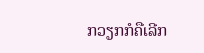ກວຽກກໍຄືເລີກ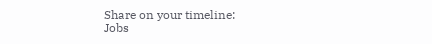Share on your timeline:
Jobs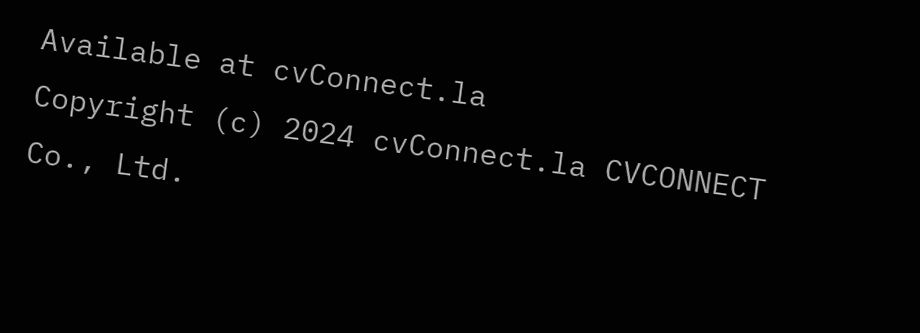Available at cvConnect.la
Copyright (c) 2024 cvConnect.la CVCONNECT Co., Ltd.